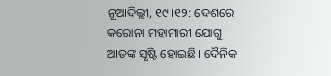ନୂଆଦିଲ୍ଲୀ, ୧୯।୧୨: ଦେଶରେ କରୋନା ମହାମାରୀ ଯୋଗୁ ଆତଙ୍କ ସୃଷ୍ଟି ହୋଇଛି। ଦୈନିକ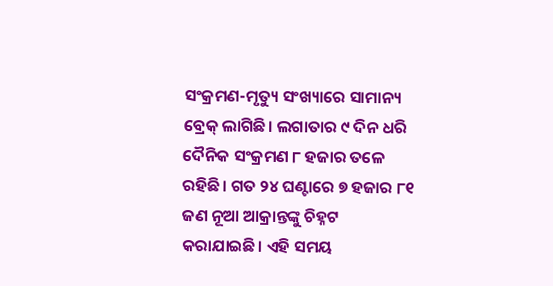ସଂକ୍ରମଣ-ମୃତ୍ୟୁ ସଂଖ୍ୟାରେ ସାମାନ୍ୟ ବ୍ରେକ୍ ଲାଗିଛି। ଲଗାତାର ୯ ଦିନ ଧରି ଦୈନିକ ସଂକ୍ରମଣ ୮ ହଜାର ତଳେ ରହିଛି। ଗତ ୨୪ ଘଣ୍ଟାରେ ୭ ହଜାର ୮୧ ଜଣ ନୂଆ ଆକ୍ରାନ୍ତଙ୍କୁ ଚିହ୍ନଟ କରାଯାଇଛି। ଏହି ସମୟ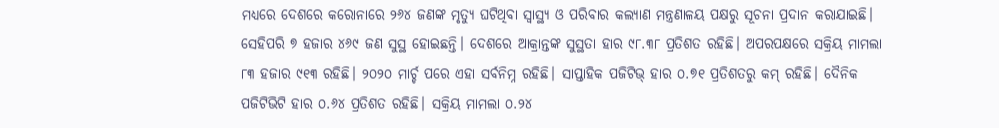ମଧ୍ୟରେ ଦେଶରେ କରୋନାରେ ୨୬୪ ଜଣଙ୍କ ମୃତ୍ୟୁ ଘଟିଥିବା ସ୍ବାସ୍ଥ୍ୟ ଓ ପରିବାର କଲ୍ୟାଣ ମନ୍ତ୍ରଣାଳୟ ପକ୍ଷରୁ ସୂଚନା ପ୍ରଦାନ କରାଯାଇଛି।
ସେହିପରି ୭ ହଜାର ୪୬୯ ଜଣ ସୁସ୍ଥ ହୋଇଛନ୍ତି। ଦେଶରେ ଆକ୍ରାନ୍ତଙ୍କ ସୁସ୍ଥତା ହାର ୯୮.୩୮ ପ୍ରତିଶତ ରହିଛି। ଅପରପକ୍ଷରେ ସକ୍ରିୟ ମାମଲା ୮୩ ହଜାର ୯୧୩ ରହିଛି। ୨୦୨୦ ମାର୍ଚ୍ଚ ପରେ ଏହା ସର୍ବନିମ୍ନ ରହିଛି। ସାପ୍ତାହିକ ପଜିଟିଭ୍ ହାର ୦.୭୧ ପ୍ରତିଶତରୁ କମ୍ ରହିଛି। ଦୈନିକ ପଜିଟିଭିଟି ହାର ୦.୬୪ ପ୍ରତିଶତ ରହିଛି। ସକ୍ରିୟ ମାମଲା ୦.୨୪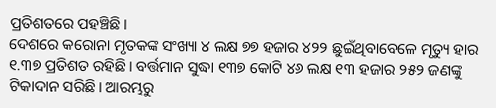ପ୍ରତିଶତରେ ପହଞ୍ଚିଛି।
ଦେଶରେ କରୋନା ମୃତକଙ୍କ ସଂଖ୍ୟା ୪ ଲକ୍ଷ ୭୭ ହଜାର ୪୨୨ ଛୁଇଁଥିବାବେଳେ ମୃତ୍ୟୁ ହାର ୧.୩୭ ପ୍ରତିଶତ ରହିଛି। ବର୍ତ୍ତମାନ ସୁଦ୍ଧା ୧୩୭ କୋଟି ୪୬ ଲକ୍ଷ ୧୩ ହଜାର ୨୫୨ ଜଣଙ୍କୁ ଟିକାଦାନ ସରିଛି। ଆରମ୍ଭରୁ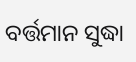ବର୍ତ୍ତମାନ ସୁଦ୍ଧା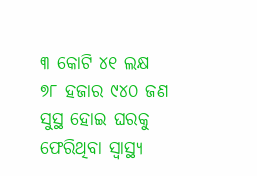୩ କୋଟି ୪୧ ଲକ୍ଷ ୭୮ ହଜାର ୯୪୦ ଜଣ ସୁସ୍ଥ ହୋଇ ଘରକୁ ଫେରିଥିବା ସ୍ବାସ୍ଥ୍ୟ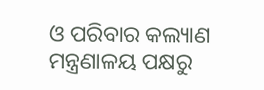ଓ ପରିବାର କଲ୍ୟାଣ ମନ୍ତ୍ରଣାଳୟ ପକ୍ଷରୁ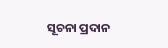ସୂଚନା ପ୍ରଦାନ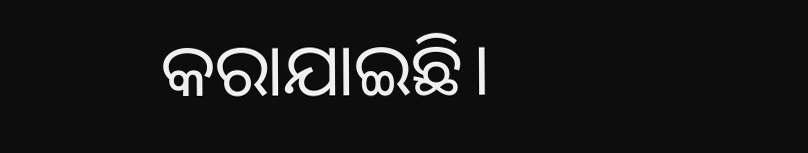କରାଯାଇଛି।